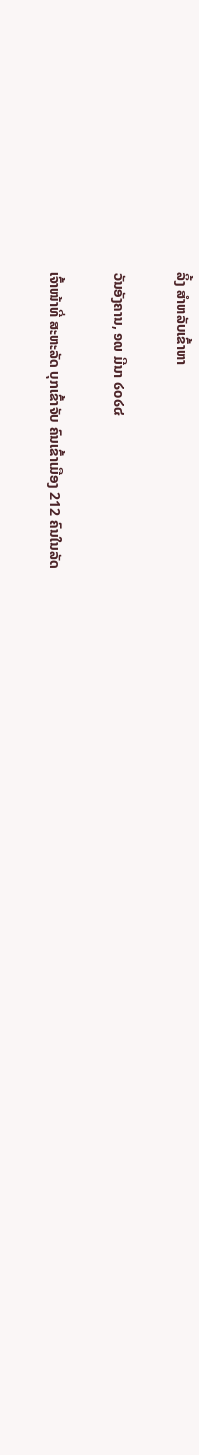ລິ້ງ ສຳຫລັບເຂົ້າຫາ

ວັນອັງຄານ, ໑໙ ມີນາ ໒໐໒໔

ເຈົ້າໜ້າທີ່ ສະຫະລັດ ບຸກເຂົ້າຈັບ ຄົນເຂົ້າເມືອງ 212 ຄົນໃນລັດ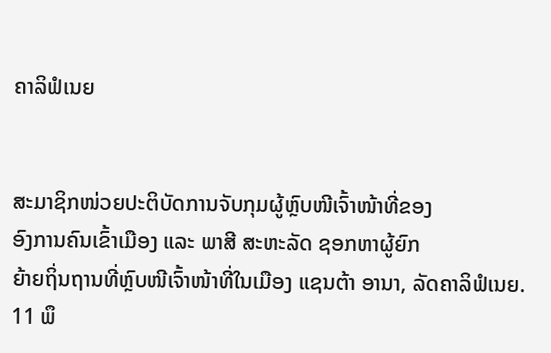ຄາລິຟໍເນຍ


ສະມາຊິກໜ່ວຍປະຕິບັດການຈັບກຸມຜູ້ຫຼົບໜີເຈົ້າໜ້າທີ່ຂອງ
ອົງການຄົນເຂົ້າເມືອງ ແລະ ພາສີ ສະຫະລັດ ຊອກຫາຜູ້ຍົກ
ຍ້າຍຖິ່ນຖານທີ່ຫຼົບໜີເຈົ້າໜ້າທີ່ໃນເມືອງ ແຊນຕ້າ ອານາ, ລັດຄາລິຟໍເນຍ. 11 ພຶ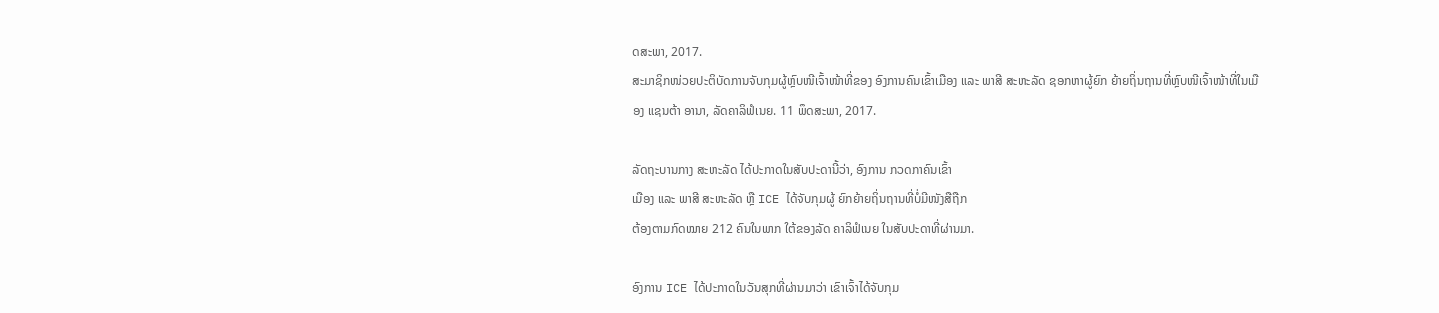ດສະພາ, 2017.
ສະມາຊິກໜ່ວຍປະຕິບັດການຈັບກຸມຜູ້ຫຼົບໜີເຈົ້າໜ້າທີ່ຂອງ ອົງການຄົນເຂົ້າເມືອງ ແລະ ພາສີ ສະຫະລັດ ຊອກຫາຜູ້ຍົກ ຍ້າຍຖິ່ນຖານທີ່ຫຼົບໜີເຈົ້າໜ້າທີ່ໃນເມືອງ ແຊນຕ້າ ອານາ, ລັດຄາລິຟໍເນຍ. 11 ພຶດສະພາ, 2017.

ລັດຖະບານກາງ ສະຫະລັດ ໄດ້ປະກາດໃນສັບປະດານີ້ວ່າ, ອົງການ ກວດກາຄົນເຂົ້າ
ເມືອງ ແລະ ພາສີ ສະຫະລັດ ຫຼື ICE ໄດ້ຈັບກຸມຜູ້ ຍົກຍ້າຍຖິ່ນຖານທີ່ບໍ່ມີໜັງສືຖືກ
ຕ້ອງຕາມກົດໝາຍ 212 ຄົນໃນພາກ ໃຕ້ຂອງລັດ ຄາລິຟໍເນຍ ໃນສັບປະດາທີ່ຜ່ານມາ.

ອົງການ ICE ໄດ້ປະກາດໃນວັນສຸກທີ່ຜ່ານມາວ່າ ເຂົາເຈົ້າໄດ້ຈັບກຸມ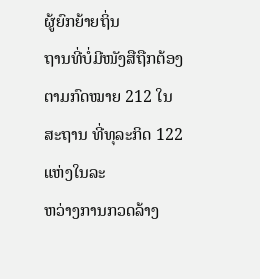ຜູ້ຍົກຍ້າຍຖິ່ນ
ຖານທີ່ບໍ່ມີໜັງສືຖືກຕ້ອງຕາມກົດໝາຍ 212 ໃນສະຖານ ທີ່ທຸລະກິດ 122 ແຫ່ງໃນລະ
ຫວ່າງການກວດລ້າງ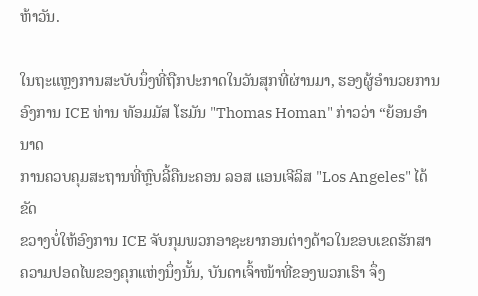ຫ້າວັນ.

ໃນຖະແຫຼງການສະບັບນຶ່ງທີ່ຖືກປະກາດໃນວັນສຸກທີ່ຜ່ານມາ, ຮອງຜູ້ອຳນວຍການ
ອົງການ ICE ທ່ານ ທັອມມັສ ໂຮມັນ "Thomas Homan" ກ່າວວ່າ “ຍ້ອນອຳນາດ
ການຄວບຄຸມສະຖານທີ່ຫຼົບລີ້ຄືນະຄອນ ລອສ ແອນເຈີລິສ "Los Angeles" ໄດ້ຂັດ
ຂວາງບໍ່ໃຫ້ອົງການ ICE ຈັບກຸມພວກອາຊະຍາກອນຕ່າງດ້າວໃນຂອບເຂດຮັກສາ
ຄວາມປອດໄພຂອງຄຸກແຫ່ງນຶ່ງນັ້ນ, ບັນດາເຈົ້າໜ້າທີ່ຂອງພວກເຮົາ ຈຶ່ງ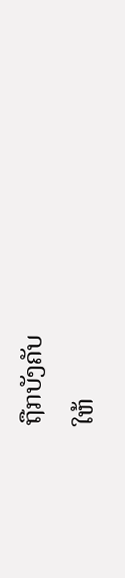ຖືກບັງຄັບ
ໃຫ້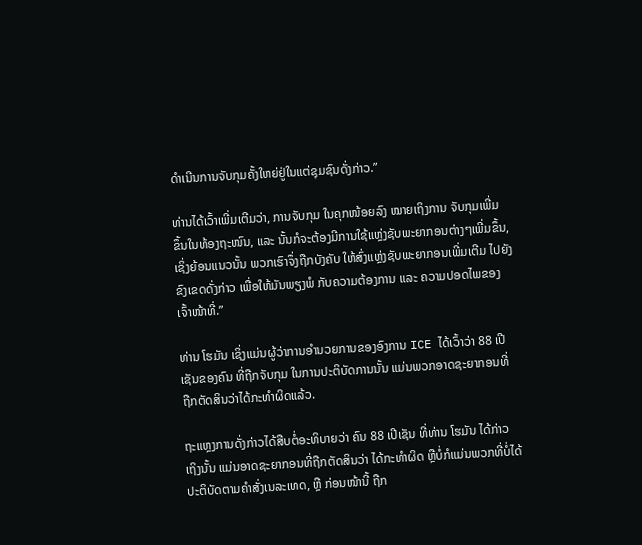ດຳເນີນການຈັບກຸມຄັ້ງໃຫຍ່ຢູ່ໃນແຕ່ຊຸມຊົນດັ່ງກ່າວ.”

ທ່ານໄດ້ເວົ້າເພີ່ມເຕີມວ່າ, ການຈັບກຸມ ໃນຄຸກໜ້ອຍລົງ ໝາຍເຖິງການ ຈັບກຸມເພີ່ມ
ຂຶ້ນໃນທ້ອງຖະໜົນ, ແລະ ນັ້ນກໍຈະຕ້ອງມີການໃຊ້ແຫຼ່ງຊັບພະຍາກອນຕ່າງໆເພີ່ມຂຶ້ນ,
ເຊິ່ງຍ້ອນແນວນັ້ນ ພວກເຮົາຈຶ່ງຖືກບັງຄັບ ໃຫ້ສົ່ງແຫຼ່ງຊັບພະຍາກອນເພີ່ມເຕີມ ໄປຍັງ
ຂົງເຂດດັ່ງກ່າວ ເພື່ອໃຫ້ມັນພຽງພໍ ກັບຄວາມຕ້ອງການ ແລະ ຄວາມປອດໄພຂອງ
ເຈົ້າໜ້າທີ່.”

ທ່ານ ໂຮມັນ ເຊິ່ງແມ່ນຜູ້ວ່າການອຳນວຍການຂອງອົງການ ICE ໄດ້ເວົ້າວ່າ 88 ເປີ
ເຊັນຂອງຄົນ ທີ່ຖືກຈັບກຸມ ໃນການປະຕິບັດການນັ້ນ ແມ່ນພວກອາດຊະຍາກອນທີ່
ຖືກຕັດສິນວ່າໄດ້ກະທຳຜິດແລ້ວ.

ຖະແຫຼງການດັ່ງກ່າວໄດ້ສືບຕໍ່ອະທິບາຍວ່າ ຄົນ 88 ເປີເຊັນ ທີ່ທ່ານ ໂຮມັນ ໄດ້ກ່າວ
ເຖິງນັ້ນ ແມ່ນອາດຊະຍາກອນທີ່ຖືກຕັດສິນວ່າ ໄດ້ກະທຳຜິດ ຫຼືບໍ່ກໍແມ່ນພວກທີ່ບໍ່ໄດ້
ປະຕິບັດຕາມຄຳສັ່ງເນລະເທດ, ຫຼື ກ່ອນໜ້ານີ້ ຖືກ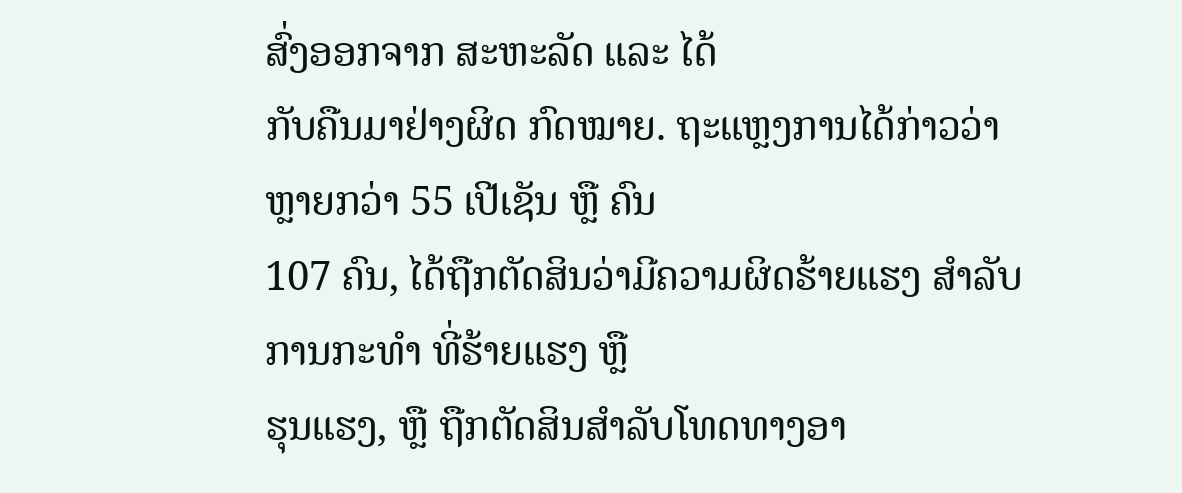ສົ່ງອອກຈາກ ສະຫະລັດ ແລະ ໄດ້
ກັບຄືນມາຢ່າງຜິດ ກົດໝາຍ. ຖະແຫຼງການໄດ້ກ່າວວ່າ ຫຼາຍກວ່າ 55 ເປີເຊັນ ຫຼື ຄົນ
107 ຄົນ, ໄດ້ຖືກຕັດສິນວ່າມີຄວາມຜິດຮ້າຍແຮງ ສຳລັບການກະທຳ ທີ່ຮ້າຍແຮງ ຫຼື
ຮຸນແຮງ, ຫຼື ຖືກຕັດສິນສຳລັບໂທດທາງອາ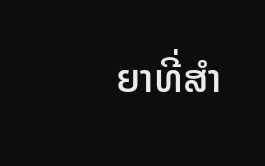ຍາທີ່ສຳ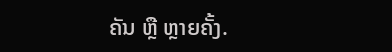ຄັນ ຫຼື ຫຼາຍຄັ້ງ.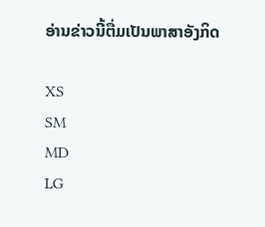ອ່ານຂ່າວນີ້ຕື່ມເປັນພາສາອັງກິດ

XS
SM
MD
LG